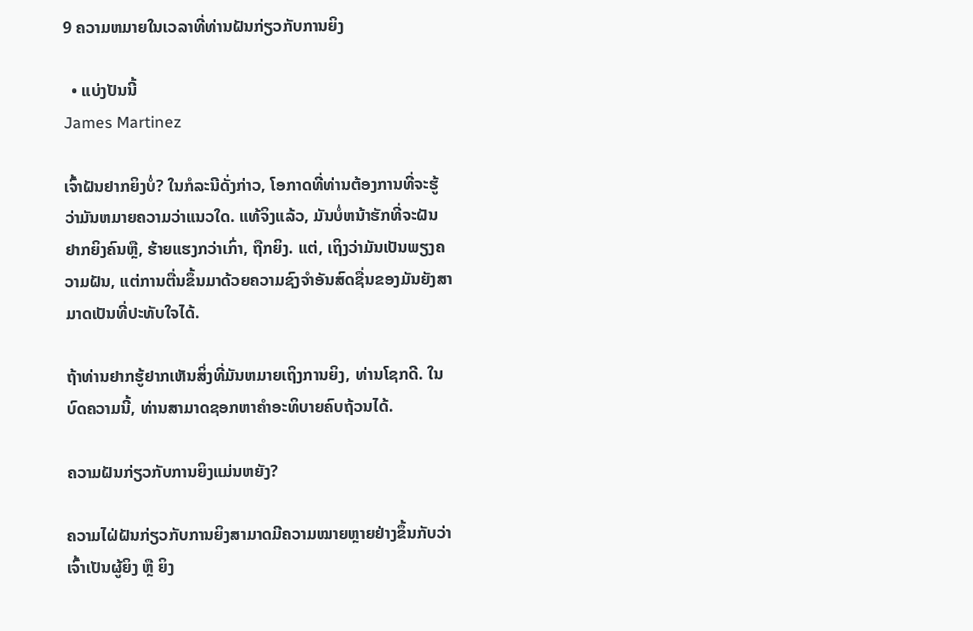9 ຄວາມຫມາຍໃນເວລາທີ່ທ່ານຝັນກ່ຽວກັບການຍິງ

  • ແບ່ງປັນນີ້
James Martinez

ເຈົ້າຝັນຢາກຍິງບໍ່? ໃນກໍລະນີດັ່ງກ່າວ, ໂອກາດທີ່ທ່ານຕ້ອງການທີ່ຈະຮູ້ວ່າມັນຫມາຍຄວາມວ່າແນວໃດ. ແທ້ຈິງແລ້ວ, ມັນບໍ່ຫນ້າຮັກທີ່ຈະຝັນຢາກຍິງຄົນຫຼື, ຮ້າຍແຮງກວ່າເກົ່າ, ຖືກຍິງ. ແຕ່, ເຖິງວ່າມັນເປັນພຽງຄວາມຝັນ, ແຕ່ການຕື່ນຂຶ້ນມາດ້ວຍຄວາມຊົງຈໍາອັນສົດຊື່ນຂອງມັນຍັງສາມາດເປັນທີ່ປະທັບໃຈໄດ້.

ຖ້າທ່ານຢາກຮູ້ຢາກເຫັນສິ່ງທີ່ມັນຫມາຍເຖິງການຍິງ, ທ່ານໂຊກດີ. ໃນບົດຄວາມນີ້, ທ່ານສາມາດຊອກຫາຄໍາອະທິບາຍຄົບຖ້ວນໄດ້.

ຄວາມຝັນກ່ຽວກັບການຍິງແມ່ນຫຍັງ?

ຄວາມໄຝ່ຝັນກ່ຽວກັບການຍິງສາມາດມີຄວາມໝາຍຫຼາຍຢ່າງຂຶ້ນກັບວ່າເຈົ້າເປັນຜູ້ຍິງ ຫຼື ຍິງ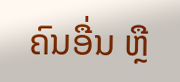ຄົນອື່ນ ຫຼື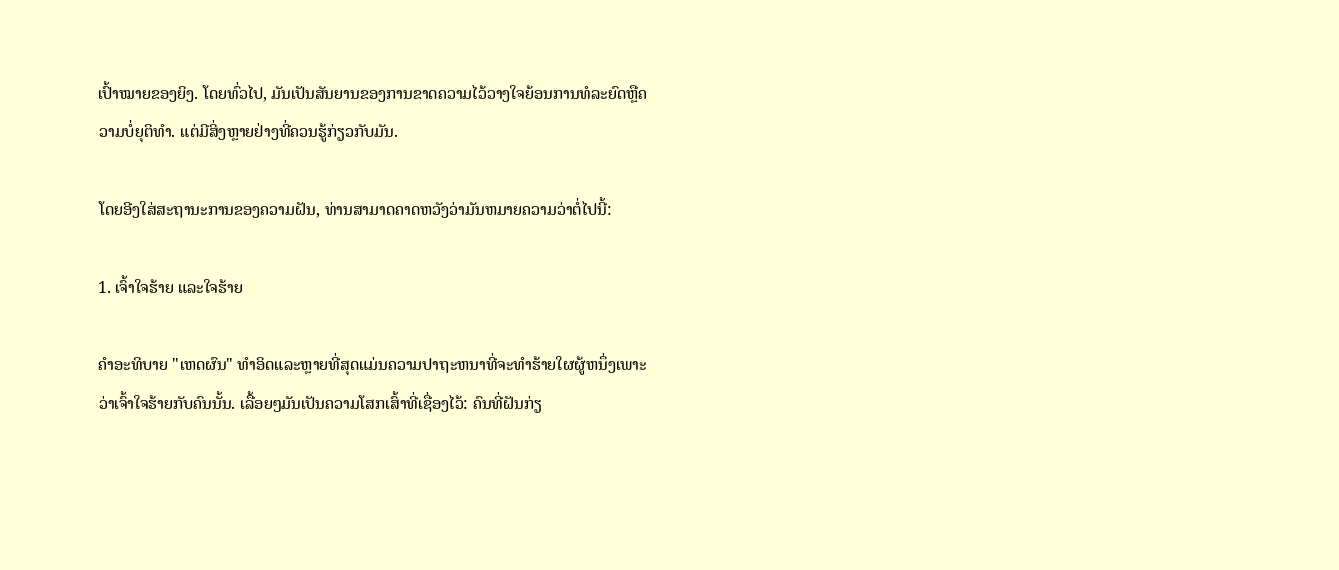ເປົ້າໝາຍຂອງຍິງ. ໂດຍທົ່ວໄປ, ມັນເປັນສັນຍານຂອງການຂາດຄວາມໄວ້ວາງໃຈຍ້ອນການທໍລະຍົດຫຼືຄວາມບໍ່ຍຸຕິທໍາ. ແຕ່ມີສິ່ງຫຼາຍຢ່າງທີ່ຄວນຮູ້ກ່ຽວກັບມັນ.

ໂດຍອີງໃສ່ສະຖານະການຂອງຄວາມຝັນ, ທ່ານສາມາດຄາດຫວັງວ່າມັນຫມາຍຄວາມວ່າຕໍ່ໄປນີ້:

1. ເຈົ້າໃຈຮ້າຍ ແລະໃຈຮ້າຍ

ຄໍາອະທິບາຍ "ເຫດຜົນ" ທໍາອິດແລະຫຼາຍທີ່ສຸດແມ່ນຄວາມປາຖະຫນາທີ່ຈະທໍາຮ້າຍໃຜຜູ້ຫນຶ່ງເພາະວ່າເຈົ້າໃຈຮ້າຍກັບຄົນນັ້ນ. ເລື້ອຍໆມັນເປັນຄວາມໂສກເສົ້າທີ່ເຊື່ອງໄວ້: ຄົນທີ່ຝັນກ່ຽ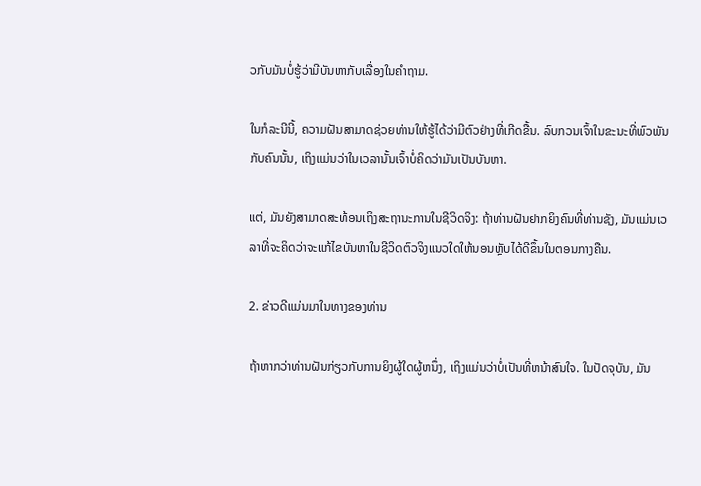ວກັບມັນບໍ່ຮູ້ວ່າມີບັນຫາກັບເລື່ອງໃນຄໍາຖາມ.

ໃນກໍລະນີນີ້, ຄວາມຝັນສາມາດຊ່ວຍທ່ານໃຫ້ຮູ້ໄດ້ວ່າມີຕົວຢ່າງທີ່ເກີດຂື້ນ. ລົບກວນເຈົ້າໃນຂະນະທີ່ພົວພັນກັບຄົນນັ້ນ, ເຖິງແມ່ນວ່າໃນເວລານັ້ນເຈົ້າບໍ່ຄິດວ່າມັນເປັນບັນຫາ.

ແຕ່, ມັນຍັງສາມາດສະທ້ອນເຖິງສະຖານະການໃນຊີວິດຈິງ: ຖ້າທ່ານຝັນຢາກຍິງຄົນທີ່ທ່ານຊັງ, ມັນແມ່ນເວລາທີ່ຈະຄິດວ່າຈະແກ້ໄຂບັນຫາໃນຊີວິດຕົວຈິງແນວໃດໃຫ້ນອນຫຼັບໄດ້ດີຂຶ້ນໃນຕອນກາງຄືນ.

2. ຂ່າວດີແມ່ນມາໃນທາງຂອງທ່ານ

ຖ້າຫາກວ່າທ່ານຝັນກ່ຽວກັບການຍິງຜູ້ໃດຜູ້ຫນຶ່ງ, ເຖິງແມ່ນວ່າບໍ່ເປັນທີ່ຫນ້າສົນໃຈ. ໃນປັດຈຸບັນ, ມັນ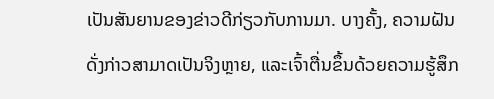ເປັນສັນຍານຂອງຂ່າວດີກ່ຽວກັບການມາ. ບາງຄັ້ງ, ຄວາມຝັນດັ່ງກ່າວສາມາດເປັນຈິງຫຼາຍ, ແລະເຈົ້າຕື່ນຂຶ້ນດ້ວຍຄວາມຮູ້ສຶກ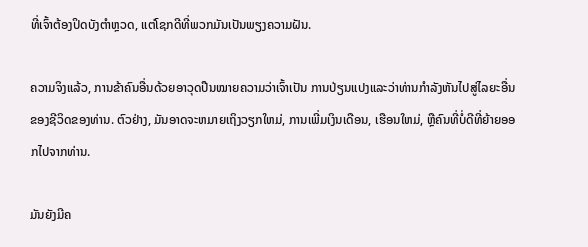ທີ່ເຈົ້າຕ້ອງປິດບັງຕຳຫຼວດ, ແຕ່ໂຊກດີທີ່ພວກມັນເປັນພຽງຄວາມຝັນ.

ຄວາມຈິງແລ້ວ, ການຂ້າຄົນອື່ນດ້ວຍອາວຸດປືນໝາຍຄວາມວ່າເຈົ້າເປັນ ການປ່ຽນແປງແລະວ່າທ່ານກໍາລັງຫັນໄປສູ່ໄລຍະອື່ນຂອງຊີວິດຂອງທ່ານ. ຕົວຢ່າງ, ມັນອາດຈະຫມາຍເຖິງວຽກໃຫມ່, ການເພີ່ມເງິນເດືອນ, ເຮືອນໃຫມ່, ຫຼືຄົນທີ່ບໍ່ດີທີ່ຍ້າຍອອກໄປຈາກທ່ານ.

ມັນຍັງມີຄ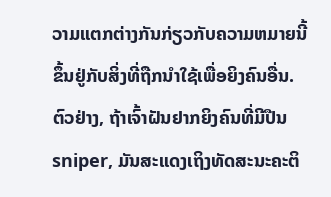ວາມແຕກຕ່າງກັນກ່ຽວກັບຄວາມຫມາຍນີ້ຂຶ້ນຢູ່ກັບສິ່ງທີ່ຖືກນໍາໃຊ້ເພື່ອຍິງຄົນອື່ນ. ຕົວຢ່າງ, ຖ້າເຈົ້າຝັນຢາກຍິງຄົນທີ່ມີປືນ sniper, ມັນສະແດງເຖິງທັດສະນະຄະຕິ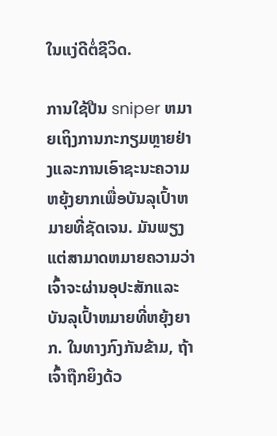ໃນແງ່ດີຕໍ່ຊີວິດ.

ການໃຊ້ປືນ sniper ຫມາຍເຖິງການກະກຽມຫຼາຍຢ່າງແລະການເອົາຊະນະຄວາມຫຍຸ້ງຍາກເພື່ອບັນລຸເປົ້າຫມາຍທີ່ຊັດເຈນ. ມັນພຽງແຕ່ສາມາດຫມາຍຄວາມວ່າເຈົ້າຈະຜ່ານອຸປະສັກແລະບັນລຸເປົ້າຫມາຍທີ່ຫຍຸ້ງຍາກ. ໃນທາງກົງກັນຂ້າມ, ຖ້າເຈົ້າຖືກຍິງດ້ວ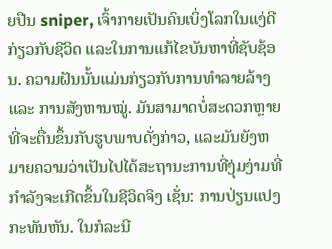ຍປືນ sniper, ເຈົ້າກາຍເປັນຄົນເບິ່ງໂລກໃນແງ່ດີກ່ຽວກັບຊີວິດ ແລະໃນການແກ້ໄຂບັນຫາທີ່ຊັບຊ້ອນ. ຄວາມຝັນນັ້ນແມ່ນກ່ຽວກັບການທຳລາຍລ້າງ ແລະ ການສັງຫານໝູ່. ມັນສາມາດບໍ່ສະດວກຫຼາຍທີ່ຈະຕື່ນຂຶ້ນກັບຮູບພາບດັ່ງກ່າວ, ແລະມັນຍັງຫມາຍຄວາມວ່າເປັນໄປໄດ້ສະຖານະການທີ່ງຸ່ມງ່າມທີ່ກຳລັງຈະເກີດຂຶ້ນໃນຊີວິດຈິງ ເຊັ່ນ: ການປ່ຽນແປງກະທັນຫັນ. ໃນກໍລະນີ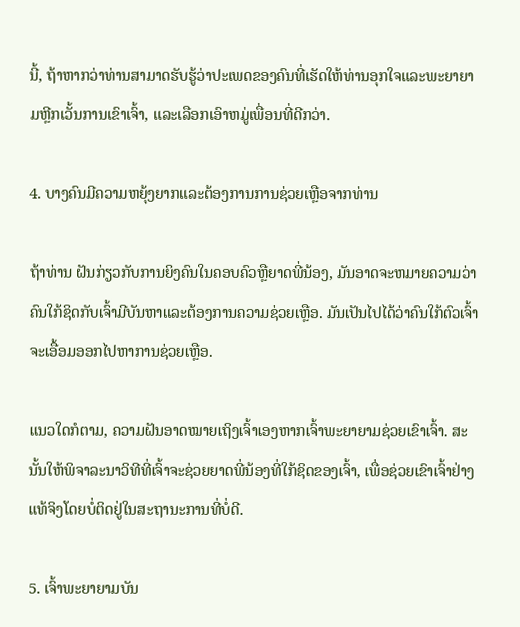ນີ້, ຖ້າຫາກວ່າທ່ານສາມາດຮັບຮູ້ວ່າປະເພດຂອງຄົນທີ່ເຮັດໃຫ້ທ່ານອຸກໃຈແລະພະຍາຍາມຫຼີກເວັ້ນການເຂົາເຈົ້າ, ແລະເລືອກເອົາຫມູ່ເພື່ອນທີ່ດີກວ່າ.

4. ບາງຄົນມີຄວາມຫຍຸ້ງຍາກແລະຕ້ອງການການຊ່ວຍເຫຼືອຈາກທ່ານ

ຖ້າທ່ານ ຝັນກ່ຽວກັບການຍິງຄົນໃນຄອບຄົວຫຼືຍາດພີ່ນ້ອງ, ມັນອາດຈະຫມາຍຄວາມວ່າຄົນໃກ້ຊິດກັບເຈົ້າມີບັນຫາແລະຕ້ອງການຄວາມຊ່ວຍເຫຼືອ. ມັນເປັນໄປໄດ້ວ່າຄົນໃກ້ຕົວເຈົ້າຈະເອື້ອມອອກໄປຫາການຊ່ວຍເຫຼືອ.

ແນວໃດກໍຕາມ, ຄວາມຝັນອາດໝາຍເຖິງເຈົ້າເອງຫາກເຈົ້າພະຍາຍາມຊ່ວຍເຂົາເຈົ້າ. ສະນັ້ນໃຫ້ພິຈາລະນາວິທີທີ່ເຈົ້າຈະຊ່ວຍຍາດພີ່ນ້ອງທີ່ໃກ້ຊິດຂອງເຈົ້າ, ເພື່ອຊ່ວຍເຂົາເຈົ້າຢ່າງແທ້ຈິງໂດຍບໍ່ຕິດຢູ່ໃນສະຖານະການທີ່ບໍ່ດີ.

5. ເຈົ້າພະຍາຍາມບັນ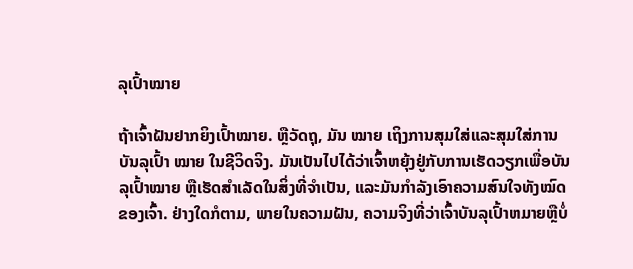ລຸເປົ້າໝາຍ

ຖ້າເຈົ້າຝັນຢາກຍິງເປົ້າໝາຍ. ຫຼືວັດຖຸ, ມັນ ໝາຍ ເຖິງການສຸມໃສ່ແລະສຸມໃສ່ການບັນລຸເປົ້າ ໝາຍ ໃນຊີວິດຈິງ. ມັນເປັນໄປໄດ້ວ່າເຈົ້າຫຍຸ້ງຢູ່ກັບການເຮັດວຽກເພື່ອບັນລຸເປົ້າໝາຍ ຫຼືເຮັດສຳເລັດໃນສິ່ງທີ່ຈຳເປັນ, ແລະມັນກຳລັງເອົາຄວາມສົນໃຈທັງໝົດຂອງເຈົ້າ. ຢ່າງໃດກໍຕາມ, ພາຍໃນຄວາມຝັນ, ຄວາມຈິງທີ່ວ່າເຈົ້າບັນລຸເປົ້າຫມາຍຫຼືບໍ່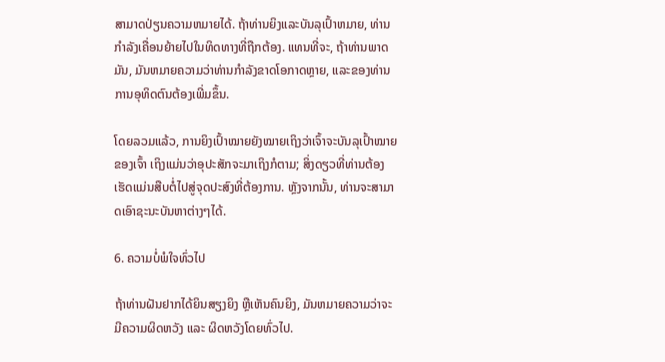ສາມາດປ່ຽນຄວາມຫມາຍໄດ້. ຖ້າທ່ານຍິງແລະບັນລຸເປົ້າຫມາຍ, ທ່ານກໍາລັງເຄື່ອນຍ້າຍໄປໃນທິດທາງທີ່ຖືກຕ້ອງ. ແທນທີ່ຈະ, ຖ້າທ່ານພາດມັນ, ມັນຫມາຍຄວາມວ່າທ່ານກໍາລັງຂາດໂອກາດຫຼາຍ, ແລະຂອງທ່ານການອຸທິດຕົນຕ້ອງເພີ່ມຂຶ້ນ.

ໂດຍລວມແລ້ວ, ການຍິງເປົ້າໝາຍຍັງໝາຍເຖິງວ່າເຈົ້າຈະບັນລຸເປົ້າໝາຍຂອງເຈົ້າ ເຖິງແມ່ນວ່າອຸປະສັກຈະມາເຖິງກໍຕາມ; ສິ່ງດຽວທີ່ທ່ານຕ້ອງເຮັດແມ່ນສືບຕໍ່ໄປສູ່ຈຸດປະສົງທີ່ຕ້ອງການ. ຫຼັງຈາກນັ້ນ, ທ່ານຈະສາມາດເອົາຊະນະບັນຫາຕ່າງໆໄດ້.

6. ຄວາມບໍ່ພໍໃຈທົ່ວໄປ

ຖ້າທ່ານຝັນຢາກໄດ້ຍິນສຽງຍິງ ຫຼືເຫັນຄົນຍິງ, ມັນຫມາຍຄວາມວ່າຈະມີຄວາມຜິດຫວັງ ແລະ ຜິດຫວັງໂດຍທົ່ວໄປ.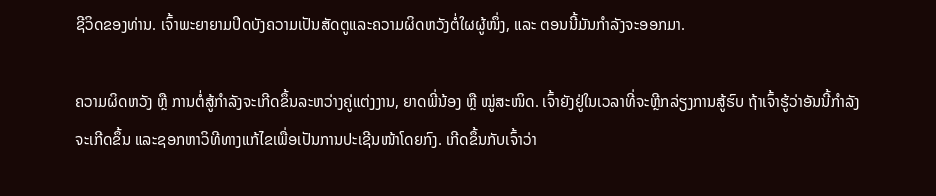ຊີວິດຂອງທ່ານ. ເຈົ້າພະຍາຍາມປິດບັງຄວາມເປັນສັດຕູແລະຄວາມຜິດຫວັງຕໍ່ໃຜຜູ້ໜຶ່ງ, ແລະ ຕອນນີ້ມັນກຳລັງຈະອອກມາ.

ຄວາມຜິດຫວັງ ຫຼື ການຕໍ່ສູ້ກຳລັງຈະເກີດຂຶ້ນລະຫວ່າງຄູ່ແຕ່ງງານ, ຍາດພີ່ນ້ອງ ຫຼື ໝູ່ສະໜິດ. ເຈົ້າຍັງຢູ່ໃນເວລາທີ່ຈະຫຼີກລ່ຽງການສູ້ຮົບ ຖ້າເຈົ້າຮູ້ວ່າອັນນີ້ກຳລັງຈະເກີດຂຶ້ນ ແລະຊອກຫາວິທີທາງແກ້ໄຂເພື່ອເປັນການປະເຊີນໜ້າໂດຍກົງ. ເກີດຂຶ້ນກັບເຈົ້າວ່າ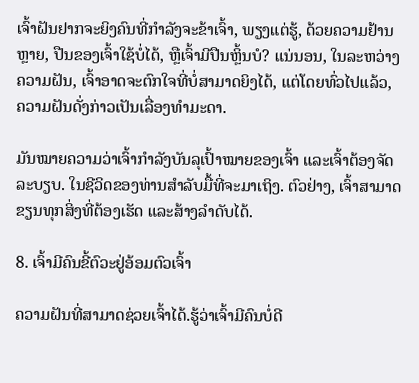ເຈົ້າຝັນຢາກຈະຍິງຄົນທີ່ກຳລັງຈະຂ້າເຈົ້າ, ພຽງແຕ່ຮູ້, ດ້ວຍຄວາມຢ້ານຫຼາຍ, ປືນຂອງເຈົ້າໃຊ້ບໍ່ໄດ້, ຫຼືເຈົ້າມີປືນຫຼິ້ນບໍ? ແນ່ນອນ, ໃນລະຫວ່າງຄວາມຝັນ, ເຈົ້າອາດຈະຕົກໃຈທີ່ບໍ່ສາມາດຍິງໄດ້, ແຕ່ໂດຍທົ່ວໄປແລ້ວ, ຄວາມຝັນດັ່ງກ່າວເປັນເລື່ອງທຳມະດາ.

ມັນໝາຍຄວາມວ່າເຈົ້າກຳລັງບັນລຸເປົ້າໝາຍຂອງເຈົ້າ ແລະເຈົ້າຕ້ອງຈັດລະບຽບ. ໃນຊີວິດຂອງທ່ານສໍາລັບມື້ທີ່ຈະມາເຖິງ. ຕົວຢ່າງ, ເຈົ້າສາມາດຂຽນທຸກສິ່ງທີ່ຕ້ອງເຮັດ ແລະສ້າງລໍາດັບໄດ້.

8. ເຈົ້າມີຄົນຂີ້ຕົວະຢູ່ອ້ອມຕົວເຈົ້າ

ຄວາມຝັນທີ່ສາມາດຊ່ວຍເຈົ້າໄດ້.ຮູ້ວ່າເຈົ້າມີຄົນບໍ່ດີ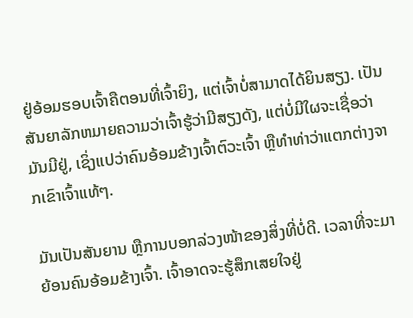ຢູ່ອ້ອມຮອບເຈົ້າຄືຕອນທີ່ເຈົ້າຍິງ, ແຕ່ເຈົ້າບໍ່ສາມາດໄດ້ຍິນສຽງ. ເປັນສັນຍາລັກຫມາຍຄວາມວ່າເຈົ້າຮູ້ວ່າມີສຽງດັງ, ແຕ່ບໍ່ມີໃຜຈະເຊື່ອວ່າມັນມີຢູ່, ເຊິ່ງແປວ່າຄົນອ້ອມຂ້າງເຈົ້າຕົວະເຈົ້າ ຫຼືທໍາທ່າວ່າແຕກຕ່າງຈາກເຂົາເຈົ້າແທ້ໆ.

ມັນເປັນສັນຍານ ຫຼືການບອກລ່ວງໜ້າຂອງສິ່ງທີ່ບໍ່ດີ. ເວລາທີ່ຈະມາຍ້ອນຄົນອ້ອມຂ້າງເຈົ້າ. ເຈົ້າອາດຈະຮູ້ສຶກເສຍໃຈຢູ່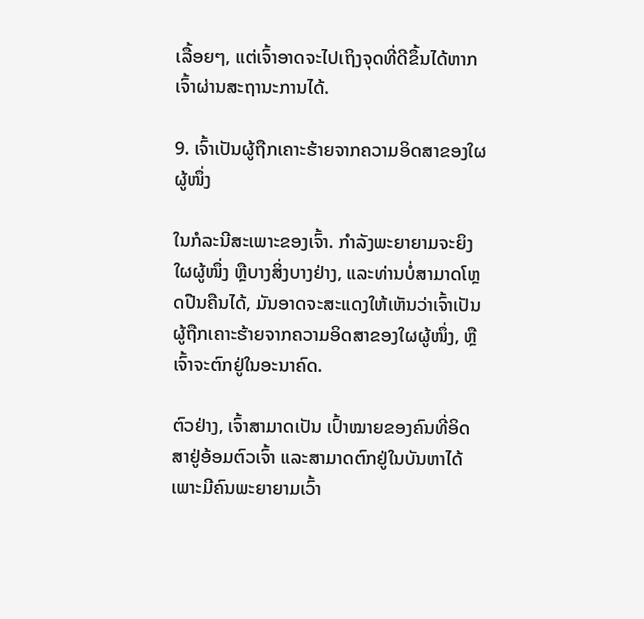ເລື້ອຍໆ, ແຕ່ເຈົ້າອາດຈະໄປເຖິງຈຸດທີ່ດີຂຶ້ນໄດ້ຫາກເຈົ້າຜ່ານສະຖານະການໄດ້.

9. ເຈົ້າເປັນຜູ້ຖືກເຄາະຮ້າຍຈາກຄວາມອິດສາຂອງໃຜຜູ້ໜຶ່ງ

ໃນກໍລະນີສະເພາະຂອງເຈົ້າ. ກໍາລັງພະຍາຍາມຈະຍິງໃຜຜູ້ໜຶ່ງ ຫຼືບາງສິ່ງບາງຢ່າງ, ແລະທ່ານບໍ່ສາມາດໂຫຼດປືນຄືນໄດ້, ມັນອາດຈະສະແດງໃຫ້ເຫັນວ່າເຈົ້າເປັນຜູ້ຖືກເຄາະຮ້າຍຈາກຄວາມອິດສາຂອງໃຜຜູ້ໜຶ່ງ, ຫຼືເຈົ້າຈະຕົກຢູ່ໃນອະນາຄົດ.

ຕົວຢ່າງ, ເຈົ້າສາມາດເປັນ ເປົ້າໝາຍຂອງຄົນທີ່ອິດສາຢູ່ອ້ອມຕົວເຈົ້າ ແລະສາມາດຕົກຢູ່ໃນບັນຫາໄດ້ເພາະມີຄົນພະຍາຍາມເວົ້າ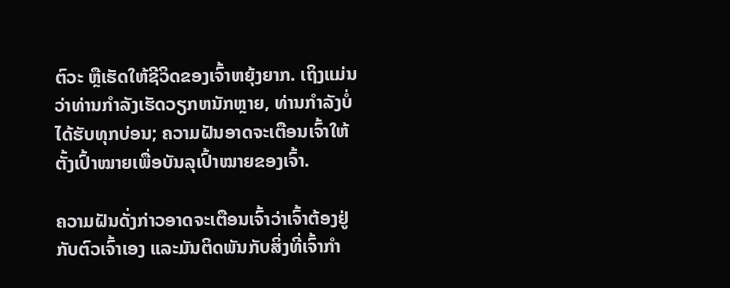ຕົວະ ຫຼືເຮັດໃຫ້ຊີວິດຂອງເຈົ້າຫຍຸ້ງຍາກ. ເຖິງແມ່ນວ່າທ່ານກໍາລັງເຮັດວຽກຫນັກຫຼາຍ, ທ່ານກໍາລັງບໍ່ໄດ້ຮັບທຸກບ່ອນ; ຄວາມຝັນອາດຈະເຕືອນເຈົ້າໃຫ້ຕັ້ງເປົ້າໝາຍເພື່ອບັນລຸເປົ້າໝາຍຂອງເຈົ້າ.

ຄວາມຝັນດັ່ງກ່າວອາດຈະເຕືອນເຈົ້າວ່າເຈົ້າຕ້ອງຢູ່ກັບຕົວເຈົ້າເອງ ແລະມັນຕິດພັນກັບສິ່ງທີ່ເຈົ້າກຳ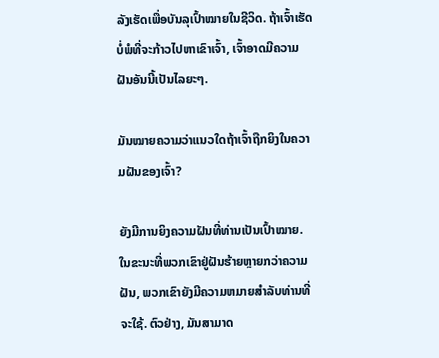ລັງເຮັດເພື່ອບັນລຸເປົ້າໝາຍໃນຊີວິດ. ຖ້າເຈົ້າເຮັດບໍ່ພໍທີ່ຈະກ້າວໄປຫາເຂົາເຈົ້າ, ເຈົ້າອາດມີຄວາມຝັນອັນນີ້ເປັນໄລຍະໆ.

ມັນໝາຍຄວາມວ່າແນວໃດຖ້າເຈົ້າຖືກຍິງໃນຄວາມຝັນຂອງເຈົ້າ?

ຍັງມີການຍິງຄວາມຝັນທີ່ທ່ານເປັນເປົ້າໝາຍ. ໃນຂະນະທີ່ພວກເຂົາຢູ່ຝັນຮ້າຍຫຼາຍກວ່າຄວາມຝັນ, ພວກເຂົາຍັງມີຄວາມຫມາຍສໍາລັບທ່ານທີ່ຈະໃຊ້. ຕົວຢ່າງ, ມັນສາມາດ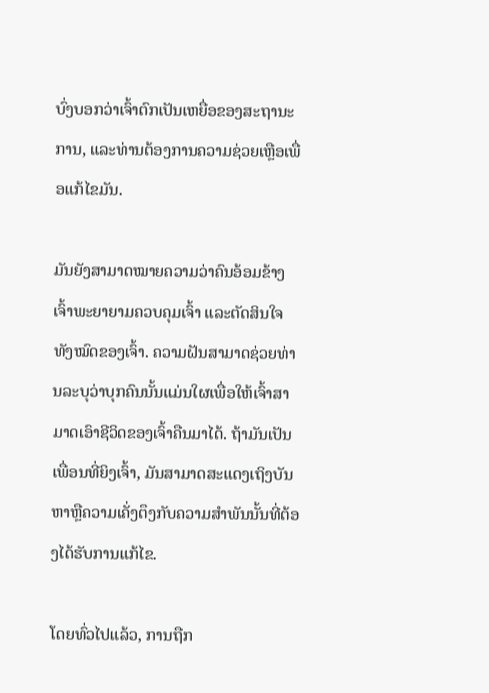ບົ່ງບອກວ່າເຈົ້າຕົກເປັນເຫຍື່ອຂອງສະຖານະການ, ແລະທ່ານຕ້ອງການຄວາມຊ່ວຍເຫຼືອເພື່ອແກ້ໄຂມັນ.

ມັນຍັງສາມາດໝາຍຄວາມວ່າຄົນອ້ອມຂ້າງເຈົ້າພະຍາຍາມຄວບຄຸມເຈົ້າ ແລະຕັດສິນໃຈທັງໝົດຂອງເຈົ້າ. ຄວາມຝັນສາມາດຊ່ວຍທ່ານລະບຸວ່າບຸກຄົນນັ້ນແມ່ນໃຜເພື່ອໃຫ້ເຈົ້າສາມາດເອົາຊີວິດຂອງເຈົ້າຄືນມາໄດ້. ຖ້າມັນເປັນເພື່ອນທີ່ຍິງເຈົ້າ, ມັນສາມາດສະແດງເຖິງບັນຫາຫຼືຄວາມເຄັ່ງຕຶງກັບຄວາມສໍາພັນນັ້ນທີ່ຕ້ອງໄດ້ຮັບການແກ້ໄຂ.

ໂດຍທົ່ວໄປແລ້ວ, ການຖືກ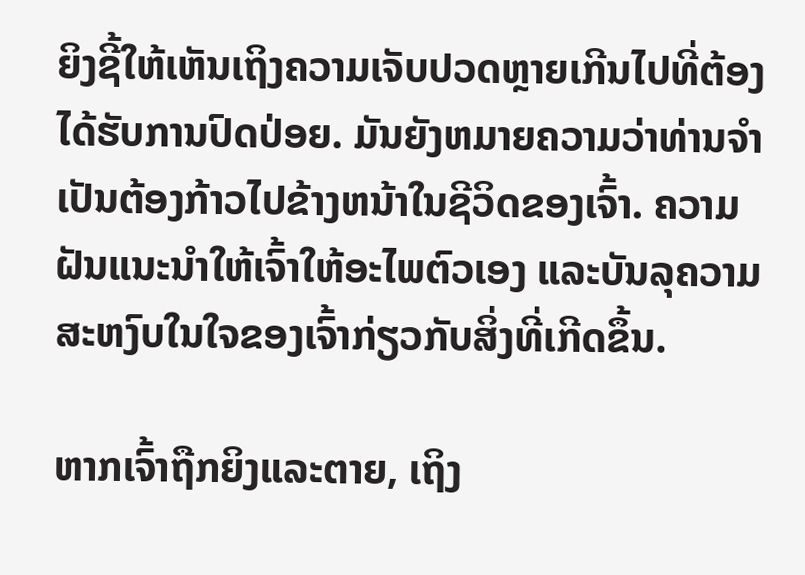ຍິງຊີ້ໃຫ້ເຫັນເຖິງຄວາມເຈັບປວດຫຼາຍເກີນໄປທີ່ຕ້ອງໄດ້ຮັບການປົດປ່ອຍ. ມັນຍັງຫມາຍຄວາມວ່າທ່ານຈໍາເປັນຕ້ອງກ້າວໄປຂ້າງຫນ້າໃນຊີວິດຂອງເຈົ້າ. ຄວາມຝັນແນະນຳໃຫ້ເຈົ້າໃຫ້ອະໄພຕົວເອງ ແລະບັນລຸຄວາມສະຫງົບໃນໃຈຂອງເຈົ້າກ່ຽວກັບສິ່ງທີ່ເກີດຂຶ້ນ.

ຫາກເຈົ້າຖືກຍິງແລະຕາຍ, ເຖິງ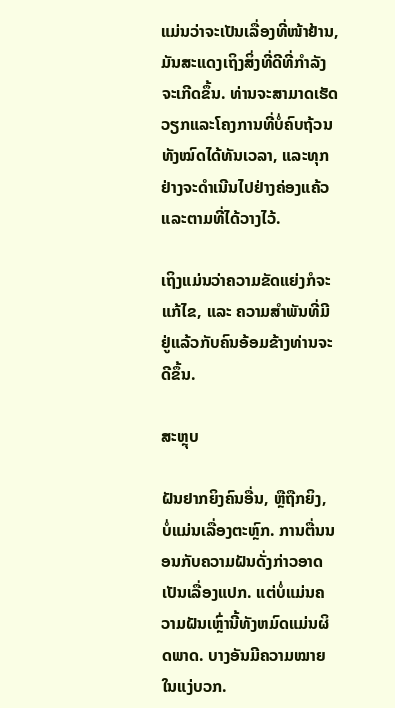ແມ່ນວ່າຈະເປັນເລື່ອງທີ່ໜ້າຢ້ານ, ມັນສະແດງເຖິງສິ່ງທີ່ດີທີ່ກຳລັງຈະເກີດຂຶ້ນ. ທ່ານຈະສາມາດເຮັດວຽກແລະໂຄງການທີ່ບໍ່ຄົບຖ້ວນທັງໝົດໄດ້ທັນເວລາ, ແລະທຸກຢ່າງຈະດຳເນີນໄປຢ່າງຄ່ອງແຄ້ວ ແລະຕາມທີ່ໄດ້ວາງໄວ້.

ເຖິງແມ່ນວ່າຄວາມຂັດແຍ່ງກໍຈະແກ້ໄຂ, ແລະ ຄວາມສຳພັນທີ່ມີຢູ່ແລ້ວກັບຄົນອ້ອມຂ້າງທ່ານຈະດີຂຶ້ນ.

ສະຫຼຸບ

ຝັນຢາກຍິງຄົນອື່ນ, ຫຼືຖືກຍິງ, ບໍ່ແມ່ນເລື່ອງຕະຫຼົກ. ການຕື່ນນອນກັບຄວາມຝັນດັ່ງກ່າວອາດເປັນເລື່ອງແປກ. ແຕ່ບໍ່ແມ່ນຄວາມຝັນເຫຼົ່ານີ້ທັງຫມົດແມ່ນຜິດພາດ. ບາງອັນມີຄວາມໝາຍໃນແງ່ບວກ.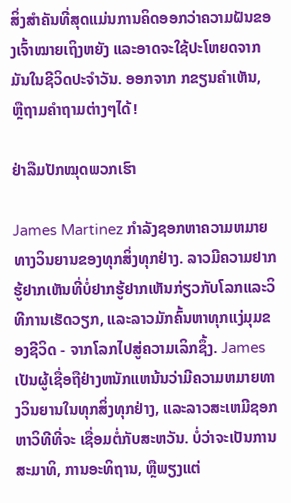ສິ່ງສຳຄັນທີ່ສຸດແມ່ນການຄິດອອກວ່າຄວາມຝັນຂອງເຈົ້າໝາຍເຖິງຫຍັງ ແລະອາດຈະໃຊ້ປະໂຫຍດຈາກມັນໃນຊີວິດປະຈຳວັນ. ອອກຈາກ ກຂຽນຄຳເຫັນ, ຫຼືຖາມຄຳຖາມຕ່າງໆໄດ້!

ຢ່າລືມປັກໝຸດພວກເຮົາ

James Martinez ກໍາລັງຊອກຫາຄວາມຫມາຍທາງວິນຍານຂອງທຸກສິ່ງທຸກຢ່າງ. ລາວມີຄວາມຢາກຮູ້ຢາກເຫັນທີ່ບໍ່ຢາກຮູ້ຢາກເຫັນກ່ຽວກັບໂລກແລະວິທີການເຮັດວຽກ, ແລະລາວມັກຄົ້ນຫາທຸກແງ່ມຸມຂອງຊີວິດ - ຈາກໂລກໄປສູ່ຄວາມເລິກຊຶ້ງ. James ເປັນຜູ້ເຊື່ອຖືຢ່າງຫນັກແຫນ້ນວ່າມີຄວາມຫມາຍທາງວິນຍານໃນທຸກສິ່ງທຸກຢ່າງ, ແລະລາວສະເຫມີຊອກຫາວິທີທີ່ຈະ ເຊື່ອມຕໍ່ກັບສະຫວັນ. ບໍ່ວ່າຈະເປັນການສະມາທິ, ການອະທິຖານ, ຫຼືພຽງແຕ່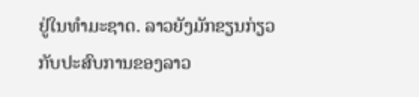ຢູ່ໃນທໍາມະຊາດ. ລາວຍັງມັກຂຽນກ່ຽວກັບປະສົບການຂອງລາວ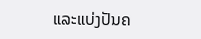ແລະແບ່ງປັນຄ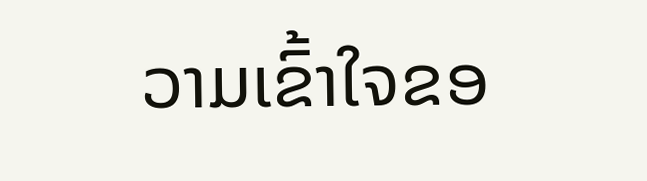ວາມເຂົ້າໃຈຂອ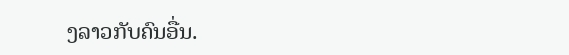ງລາວກັບຄົນອື່ນ.